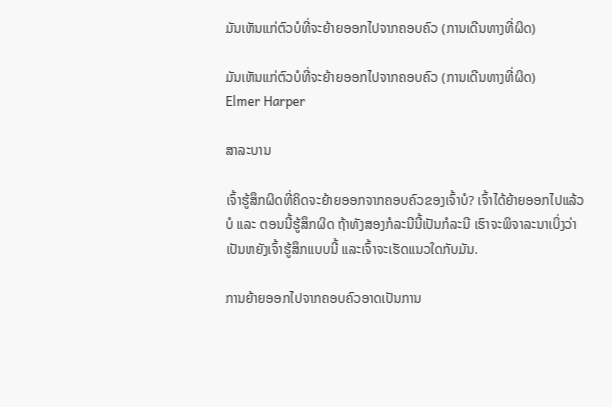ມັນເຫັນແກ່ຕົວບໍທີ່ຈະຍ້າຍອອກໄປຈາກຄອບຄົວ (ການເດີນທາງທີ່ຜິດ)

ມັນເຫັນແກ່ຕົວບໍທີ່ຈະຍ້າຍອອກໄປຈາກຄອບຄົວ (ການເດີນທາງທີ່ຜິດ)
Elmer Harper

ສາລະບານ

ເຈົ້າຮູ້ສຶກຜິດທີ່ຄິດຈະຍ້າຍອອກຈາກຄອບຄົວຂອງເຈົ້າບໍ? ເຈົ້າໄດ້ຍ້າຍອອກໄປແລ້ວບໍ ແລະ ຕອນນີ້ຮູ້ສຶກຜິດ ຖ້າທັງສອງກໍລະນີນີ້ເປັນກໍລະນີ ເຮົາຈະພິຈາລະນາເບິ່ງວ່າເປັນຫຍັງເຈົ້າຮູ້ສຶກແບບນີ້ ແລະເຈົ້າຈະເຮັດແນວໃດກັບມັນ.

ການຍ້າຍອອກໄປຈາກຄອບຄົວອາດເປັນການ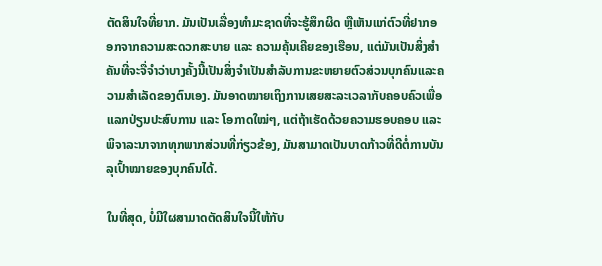ຕັດສິນໃຈທີ່ຍາກ. ມັນເປັນເລື່ອງທໍາມະຊາດທີ່ຈະຮູ້ສຶກຜິດ ຫຼືເຫັນແກ່ຕົວທີ່ຢາກອອກຈາກຄວາມສະດວກສະບາຍ ແລະ ຄວາມຄຸ້ນເຄີຍຂອງເຮືອນ, ແຕ່ມັນເປັນສິ່ງສໍາຄັນທີ່ຈະຈື່ຈໍາວ່າບາງຄັ້ງນີ້ເປັນສິ່ງຈໍາເປັນສໍາລັບການຂະຫຍາຍຕົວສ່ວນບຸກຄົນແລະຄວາມສໍາເລັດຂອງຕົນເອງ. ມັນອາດໝາຍເຖິງການເສຍສະລະເວລາກັບຄອບຄົວເພື່ອແລກປ່ຽນປະສົບການ ແລະ ໂອກາດໃໝ່ໆ, ແຕ່ຖ້າເຮັດດ້ວຍຄວາມຮອບຄອບ ແລະ ພິຈາລະນາຈາກທຸກພາກສ່ວນທີ່ກ່ຽວຂ້ອງ, ມັນສາມາດເປັນບາດກ້າວທີ່ດີຕໍ່ການບັນລຸເປົ້າໝາຍຂອງບຸກຄົນໄດ້.

ໃນທີ່ສຸດ, ບໍ່ມີໃຜສາມາດຕັດສິນໃຈນີ້ໃຫ້ກັບ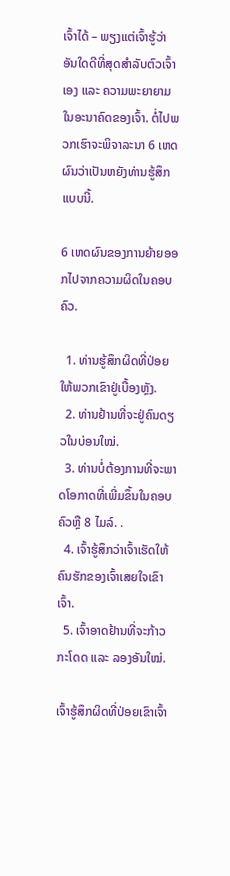ເຈົ້າໄດ້ – ພຽງແຕ່ເຈົ້າຮູ້ວ່າອັນໃດດີທີ່ສຸດສຳລັບຕົວເຈົ້າເອງ ແລະ ຄວາມພະຍາຍາມໃນອະນາຄົດຂອງເຈົ້າ. ຕໍ່ໄປພວກເຮົາຈະພິຈາລະນາ 6 ເຫດຜົນວ່າເປັນຫຍັງທ່ານຮູ້ສຶກແບບນີ້.

6 ເຫດຜົນຂອງການຍ້າຍອອກໄປຈາກຄວາມຜິດໃນຄອບຄົວ.

  1. ທ່ານຮູ້ສຶກຜິດທີ່ປ່ອຍໃຫ້ພວກເຂົາຢູ່ເບື້ອງຫຼັງ.
  2. ທ່ານຢ້ານທີ່ຈະຢູ່ຄົນດຽວໃນບ່ອນໃໝ່.
  3. ທ່ານບໍ່ຕ້ອງການທີ່ຈະພາດໂອກາດທີ່ເພີ່ມຂຶ້ນໃນຄອບຄົວຫຼື 8 ໄມລ໌. .
  4. ເຈົ້າຮູ້ສຶກວ່າເຈົ້າເຮັດໃຫ້ຄົນຮັກຂອງເຈົ້າເສຍໃຈເຂົາເຈົ້າ.
  5. ເຈົ້າອາດຢ້ານທີ່ຈະກ້າວກະໂດດ ແລະ ລອງອັນໃໝ່.

ເຈົ້າຮູ້ສຶກຜິດທີ່ປ່ອຍເຂົາເຈົ້າ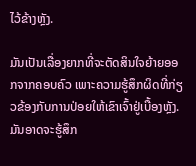ໄວ້ຂ້າງຫຼັງ.

ມັນເປັນເລື່ອງຍາກທີ່ຈະຕັດສິນໃຈຍ້າຍອອກຈາກຄອບຄົວ ເພາະຄວາມຮູ້ສຶກຜິດທີ່ກ່ຽວຂ້ອງກັບການປ່ອຍໃຫ້ເຂົາເຈົ້າຢູ່ເບື້ອງຫຼັງ. ມັນອາດຈະຮູ້ສຶກ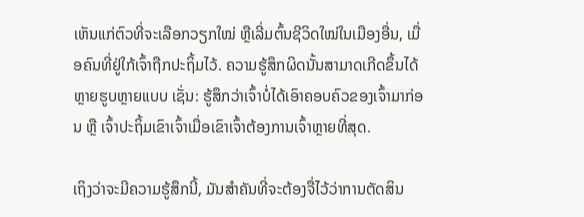ເຫັນແກ່ຕົວທີ່ຈະເລືອກວຽກໃໝ່ ຫຼືເລີ່ມຕົ້ນຊີວິດໃໝ່ໃນເມືອງອື່ນ, ເມື່ອຄົນທີ່ຢູ່ໃກ້ເຈົ້າຖືກປະຖິ້ມໄວ້. ຄວາມຮູ້ສຶກຜິດນັ້ນສາມາດເກີດຂຶ້ນໄດ້ຫຼາຍຮູບຫຼາຍແບບ ເຊັ່ນ: ຮູ້ສຶກວ່າເຈົ້າບໍ່ໄດ້ເອົາຄອບຄົວຂອງເຈົ້າມາກ່ອນ ຫຼື ເຈົ້າປະຖິ້ມເຂົາເຈົ້າເມື່ອເຂົາເຈົ້າຕ້ອງການເຈົ້າຫຼາຍທີ່ສຸດ.

ເຖິງວ່າຈະມີຄວາມຮູ້ສຶກນີ້, ມັນສຳຄັນທີ່ຈະຕ້ອງຈື່ໄວ້ວ່າການຕັດສິນ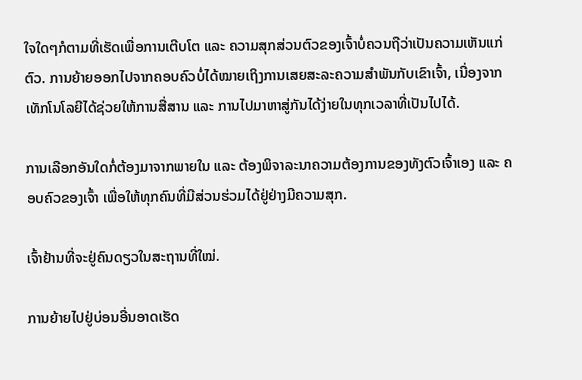ໃຈໃດໆກໍຕາມທີ່ເຮັດເພື່ອການເຕີບໂຕ ແລະ ຄວາມສຸກສ່ວນຕົວຂອງເຈົ້າບໍ່ຄວນຖືວ່າເປັນຄວາມເຫັນແກ່ຕົວ. ການຍ້າຍອອກໄປຈາກຄອບຄົວບໍ່ໄດ້ໝາຍເຖິງການເສຍສະລະຄວາມສຳພັນກັບເຂົາເຈົ້າ, ເນື່ອງຈາກເທັກໂນໂລຍີໄດ້ຊ່ວຍໃຫ້ການສື່ສານ ແລະ ການໄປມາຫາສູ່ກັນໄດ້ງ່າຍໃນທຸກເວລາທີ່ເປັນໄປໄດ້.

ການເລືອກອັນໃດກໍ່ຕ້ອງມາຈາກພາຍໃນ ແລະ ຕ້ອງພິຈາລະນາຄວາມຕ້ອງການຂອງທັງຕົວເຈົ້າເອງ ແລະ ຄອບຄົວຂອງເຈົ້າ ເພື່ອໃຫ້ທຸກຄົນທີ່ມີສ່ວນຮ່ວມໄດ້ຢູ່ຢ່າງມີຄວາມສຸກ.

ເຈົ້າຢ້ານທີ່ຈະຢູ່ຄົນດຽວໃນສະຖານທີ່ໃໝ່.

ການຍ້າຍໄປຢູ່ບ່ອນອື່ນອາດເຮັດ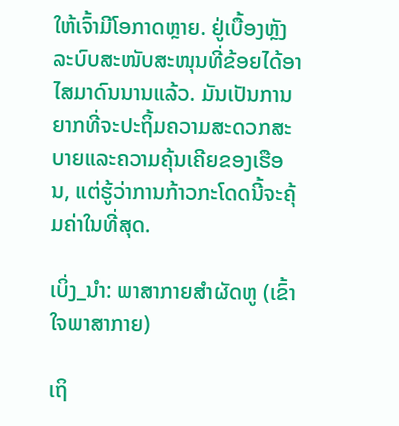ໃຫ້ເຈົ້າມີໂອກາດຫຼາຍ. ຢູ່ເບື້ອງຫຼັງລະບົບສະໜັບສະໜຸນທີ່ຂ້ອຍໄດ້ອາໄສມາດົນນານແລ້ວ. ມັນເປັນການຍາກທີ່ຈະປະຖິ້ມຄວາມສະດວກສະບາຍແລະຄວາມຄຸ້ນເຄີຍຂອງເຮືອນ, ແຕ່ຮູ້ວ່າການກ້າວກະໂດດນີ້ຈະຄຸ້ມຄ່າໃນທີ່ສຸດ.

ເບິ່ງ_ນຳ: ພາສາກາຍສຳຜັດຫູ (ເຂົ້າໃຈພາສາກາຍ)

ເຖິ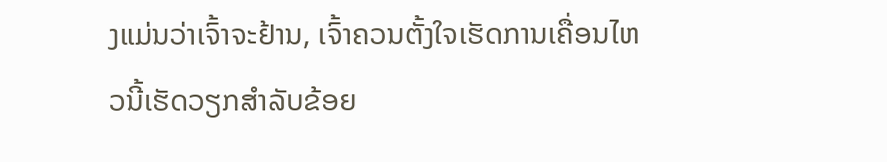ງແມ່ນວ່າເຈົ້າຈະຢ້ານ, ເຈົ້າຄວນຕັ້ງໃຈເຮັດການເຄື່ອນໄຫວນີ້ເຮັດວຽກສໍາລັບຂ້ອຍ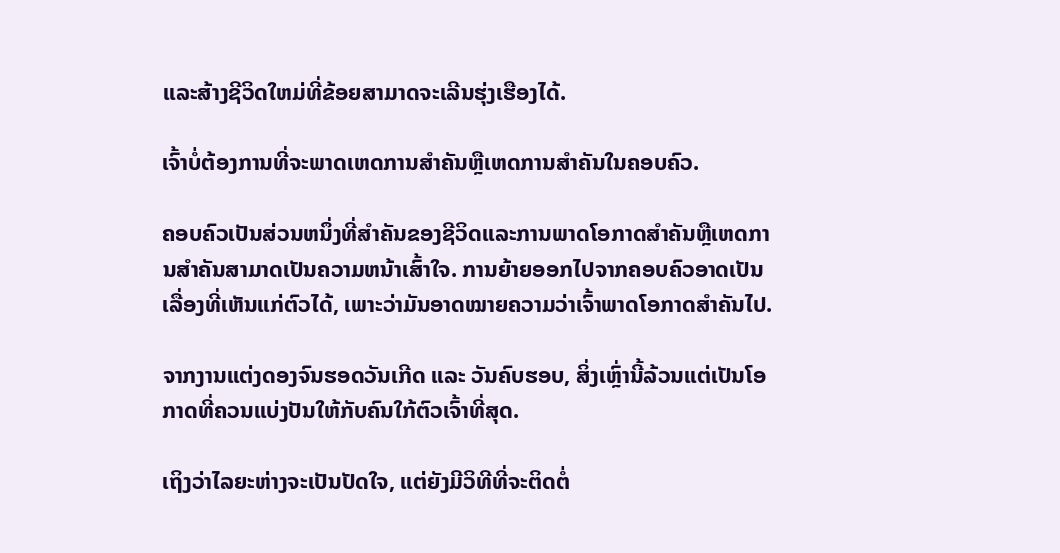ແລະສ້າງຊີວິດໃຫມ່ທີ່ຂ້ອຍສາມາດຈະເລີນຮຸ່ງເຮືອງໄດ້.

ເຈົ້າບໍ່ຕ້ອງການທີ່ຈະພາດເຫດການສໍາຄັນຫຼືເຫດການສໍາຄັນໃນຄອບຄົວ.

ຄອບຄົວເປັນສ່ວນຫນຶ່ງທີ່ສໍາຄັນຂອງຊີວິດແລະການພາດໂອກາດສໍາຄັນຫຼືເຫດການສໍາຄັນສາມາດເປັນຄວາມຫນ້າເສົ້າໃຈ. ການຍ້າຍອອກໄປຈາກຄອບຄົວອາດເປັນເລື່ອງທີ່ເຫັນແກ່ຕົວໄດ້, ເພາະວ່າມັນອາດໝາຍຄວາມວ່າເຈົ້າພາດໂອກາດສຳຄັນໄປ.

ຈາກງານແຕ່ງດອງຈົນຮອດວັນເກີດ ແລະ ວັນຄົບຮອບ, ສິ່ງເຫຼົ່ານີ້ລ້ວນແຕ່ເປັນໂອກາດທີ່ຄວນແບ່ງປັນໃຫ້ກັບຄົນໃກ້ຕົວເຈົ້າທີ່ສຸດ.

ເຖິງວ່າໄລຍະຫ່າງຈະເປັນປັດໃຈ, ແຕ່ຍັງມີວິທີທີ່ຈະຕິດຕໍ່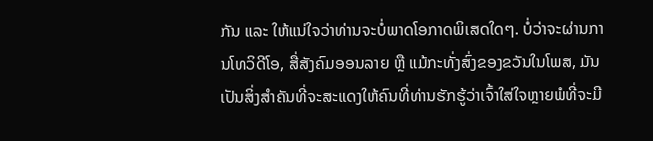ກັນ ແລະ ໃຫ້ແນ່ໃຈວ່າທ່ານຈະບໍ່ພາດໂອກາດພິເສດໃດໆ. ບໍ່ວ່າຈະຜ່ານການໂທວິດີໂອ, ສື່ສັງຄົມອອນລາຍ ຫຼື ແມ້ກະທັ່ງສົ່ງຂອງຂວັນໃນໂພສ, ມັນເປັນສິ່ງສໍາຄັນທີ່ຈະສະແດງໃຫ້ຄົນທີ່ທ່ານຮັກຮູ້ວ່າເຈົ້າໃສ່ໃຈຫຼາຍພໍທີ່ຈະມີ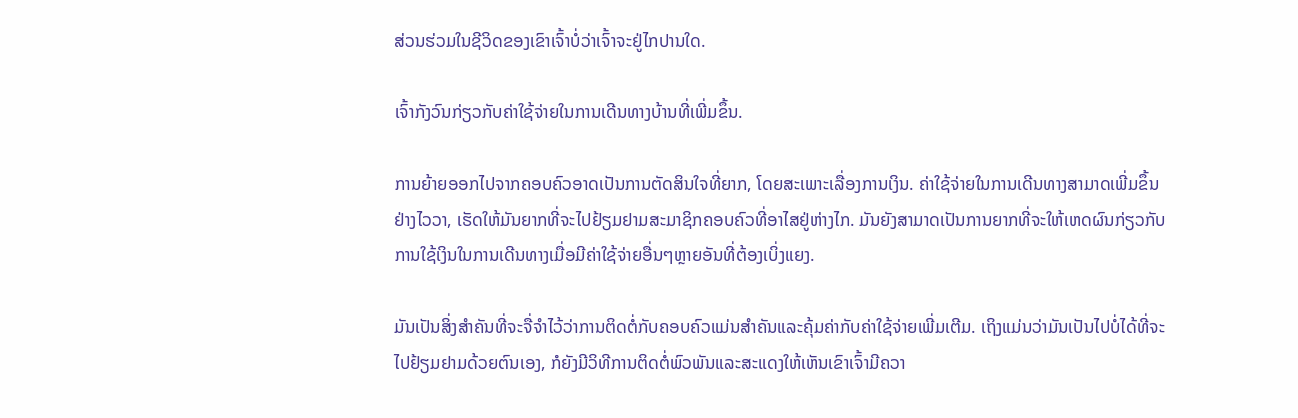ສ່ວນຮ່ວມໃນຊີວິດຂອງເຂົາເຈົ້າບໍ່ວ່າເຈົ້າຈະຢູ່ໄກປານໃດ.

ເຈົ້າກັງວົນກ່ຽວກັບຄ່າໃຊ້ຈ່າຍໃນການເດີນທາງບ້ານທີ່ເພີ່ມຂຶ້ນ.

ການຍ້າຍອອກໄປຈາກຄອບຄົວອາດເປັນການຕັດສິນໃຈທີ່ຍາກ, ໂດຍສະເພາະເລື່ອງການເງິນ. ຄ່າໃຊ້ຈ່າຍໃນການເດີນທາງສາມາດເພີ່ມຂຶ້ນຢ່າງໄວວາ, ເຮັດໃຫ້ມັນຍາກທີ່ຈະໄປຢ້ຽມຢາມສະມາຊິກຄອບຄົວທີ່ອາໄສຢູ່ຫ່າງໄກ. ມັນຍັງສາມາດເປັນການຍາກທີ່ຈະໃຫ້ເຫດຜົນກ່ຽວກັບການໃຊ້ເງິນໃນການເດີນທາງເມື່ອມີຄ່າໃຊ້ຈ່າຍອື່ນໆຫຼາຍອັນທີ່ຕ້ອງເບິ່ງແຍງ.

ມັນເປັນສິ່ງສໍາຄັນທີ່ຈະຈື່ຈໍາໄວ້ວ່າການຕິດຕໍ່ກັບຄອບຄົວແມ່ນສໍາຄັນແລະຄຸ້ມຄ່າກັບຄ່າໃຊ້ຈ່າຍເພີ່ມເຕີມ. ເຖິງແມ່ນວ່າມັນເປັນໄປບໍ່ໄດ້ທີ່ຈະໄປຢ້ຽມຢາມດ້ວຍຕົນເອງ, ກໍຍັງມີວິທີການຕິດຕໍ່ພົວພັນແລະສະແດງໃຫ້ເຫັນເຂົາເຈົ້າມີຄວາ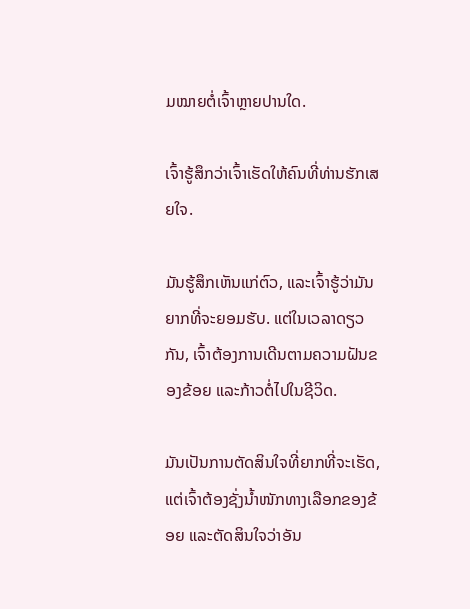ມໝາຍຕໍ່ເຈົ້າຫຼາຍປານໃດ.

ເຈົ້າຮູ້ສຶກວ່າເຈົ້າເຮັດໃຫ້ຄົນທີ່ທ່ານຮັກເສຍໃຈ.

ມັນຮູ້ສຶກເຫັນແກ່ຕົວ, ແລະເຈົ້າຮູ້ວ່າມັນຍາກທີ່ຈະຍອມຮັບ. ແຕ່ໃນເວລາດຽວກັນ, ເຈົ້າຕ້ອງການເດີນຕາມຄວາມຝັນຂອງຂ້ອຍ ແລະກ້າວຕໍ່ໄປໃນຊີວິດ.

ມັນເປັນການຕັດສິນໃຈທີ່ຍາກທີ່ຈະເຮັດ, ແຕ່ເຈົ້າຕ້ອງຊັ່ງນໍ້າໜັກທາງເລືອກຂອງຂ້ອຍ ແລະຕັດສິນໃຈວ່າອັນ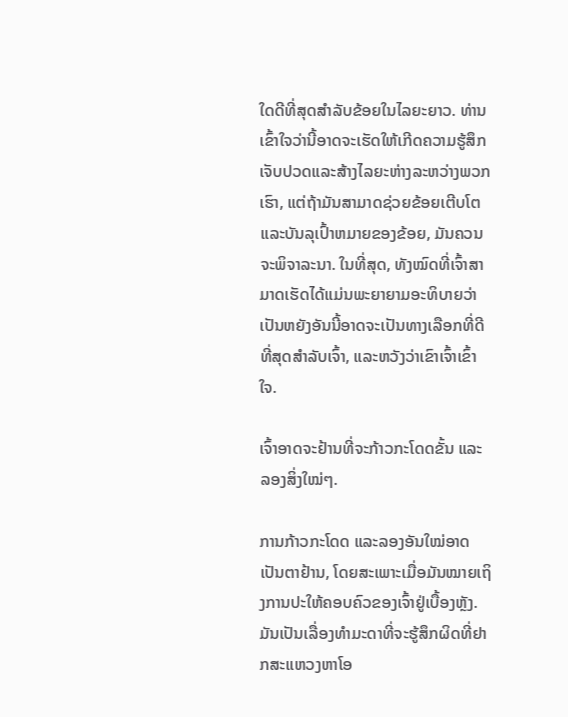ໃດດີທີ່ສຸດສຳລັບຂ້ອຍໃນໄລຍະຍາວ. ທ່ານເຂົ້າໃຈວ່ານີ້ອາດຈະເຮັດໃຫ້ເກີດຄວາມຮູ້ສຶກເຈັບປວດແລະສ້າງໄລຍະຫ່າງລະຫວ່າງພວກເຮົາ, ແຕ່ຖ້າມັນສາມາດຊ່ວຍຂ້ອຍເຕີບໂຕແລະບັນລຸເປົ້າຫມາຍຂອງຂ້ອຍ, ມັນຄວນຈະພິຈາລະນາ. ໃນທີ່ສຸດ, ທັງໝົດທີ່ເຈົ້າສາມາດເຮັດໄດ້ແມ່ນພະຍາຍາມອະທິບາຍວ່າເປັນຫຍັງອັນນີ້ອາດຈະເປັນທາງເລືອກທີ່ດີທີ່ສຸດສຳລັບເຈົ້າ, ແລະຫວັງວ່າເຂົາເຈົ້າເຂົ້າໃຈ.

ເຈົ້າອາດຈະຢ້ານທີ່ຈະກ້າວກະໂດດຂັ້ນ ແລະລອງສິ່ງໃໝ່ໆ.

ການກ້າວກະໂດດ ແລະລອງອັນໃໝ່ອາດເປັນຕາຢ້ານ, ໂດຍສະເພາະເມື່ອມັນໝາຍເຖິງການປະໃຫ້ຄອບຄົວຂອງເຈົ້າຢູ່ເບື້ອງຫຼັງ. ມັນເປັນເລື່ອງທຳມະດາທີ່ຈະຮູ້ສຶກຜິດທີ່ຢາກສະແຫວງຫາໂອ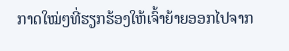ກາດໃໝ່ໆທີ່ຮຽກຮ້ອງໃຫ້ເຈົ້າຍ້າຍອອກໄປຈາກ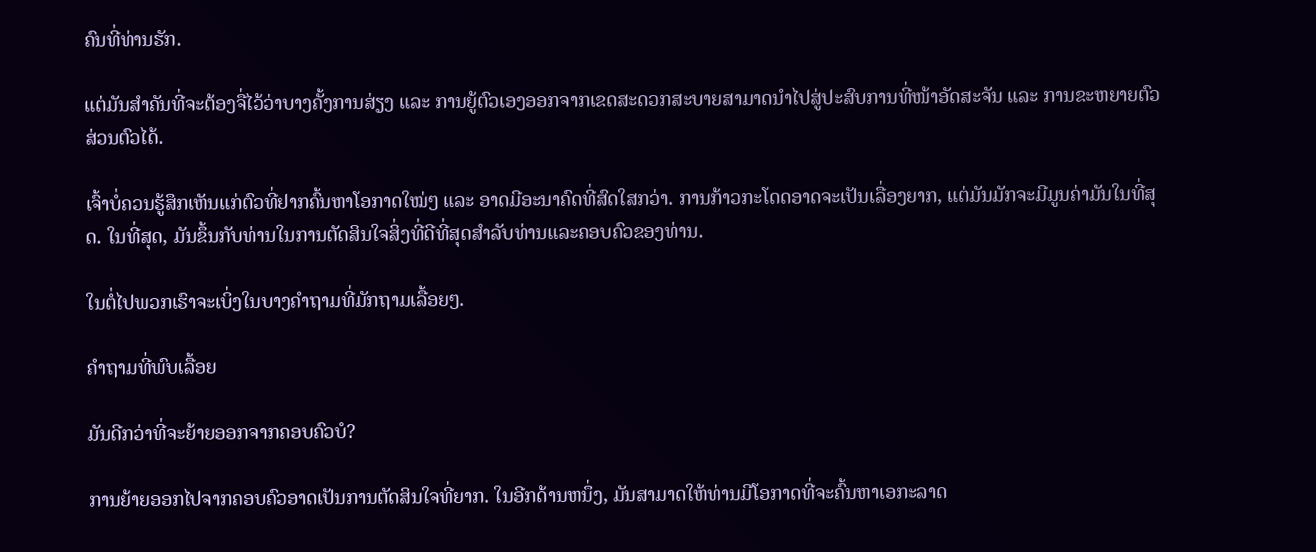ຄົນທີ່ທ່ານຮັກ.

ແຕ່ມັນສຳຄັນທີ່ຈະຕ້ອງຈື່ໄວ້ວ່າບາງຄັ້ງການສ່ຽງ ແລະ ການຍູ້ຕົວເອງອອກຈາກເຂດສະດວກສະບາຍສາມາດນຳໄປສູ່ປະສົບການທີ່ໜ້າອັດສະຈັນ ແລະ ການຂະຫຍາຍຕົວສ່ວນຕົວໄດ້.

ເຈົ້າບໍ່ຄວນຮູ້ສຶກເຫັນແກ່ຕົວທີ່ຢາກຄົ້ນຫາໂອກາດໃໝ່ໆ ແລະ ອາດມີອະນາຄົດທີ່ສົດໃສກວ່າ. ການກ້າວກະໂດດອາດຈະເປັນເລື່ອງຍາກ, ແຕ່ມັນມັກຈະມີມູນຄ່າມັນໃນທີ່ສຸດ. ໃນທີ່ສຸດ, ມັນຂຶ້ນກັບທ່ານໃນການຕັດສິນໃຈສິ່ງທີ່ດີທີ່ສຸດສໍາລັບທ່ານແລະຄອບຄົວຂອງທ່ານ.

ໃນຕໍ່ໄປພວກເຮົາຈະເບິ່ງໃນບາງຄຳຖາມທີ່ມັກຖາມເລື້ອຍໆ.

ຄຳຖາມທີ່ພົບເລື້ອຍ

ມັນດີກວ່າທີ່ຈະຍ້າຍອອກຈາກຄອບຄົວບໍ?

ການຍ້າຍອອກໄປຈາກຄອບຄົວອາດເປັນການຕັດສິນໃຈທີ່ຍາກ. ໃນອີກດ້ານຫນຶ່ງ, ມັນສາມາດໃຫ້ທ່ານມີໂອກາດທີ່ຈະຄົ້ນຫາເອກະລາດ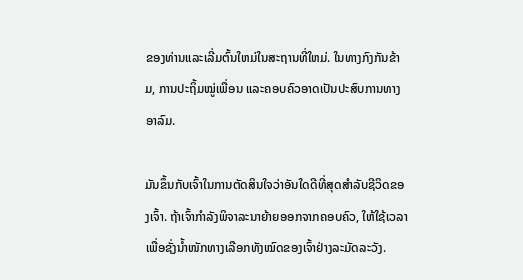ຂອງທ່ານແລະເລີ່ມຕົ້ນໃຫມ່ໃນສະຖານທີ່ໃຫມ່. ໃນທາງກົງກັນຂ້າມ, ການປະຖິ້ມໝູ່ເພື່ອນ ແລະຄອບຄົວອາດເປັນປະສົບການທາງອາລົມ.

ມັນຂຶ້ນກັບເຈົ້າໃນການຕັດສິນໃຈວ່າອັນໃດດີທີ່ສຸດສຳລັບຊີວິດຂອງເຈົ້າ. ຖ້າເຈົ້າກຳລັງພິຈາລະນາຍ້າຍອອກຈາກຄອບຄົວ, ໃຫ້ໃຊ້ເວລາເພື່ອຊັ່ງນໍ້າໜັກທາງເລືອກທັງໝົດຂອງເຈົ້າຢ່າງລະມັດລະວັງ.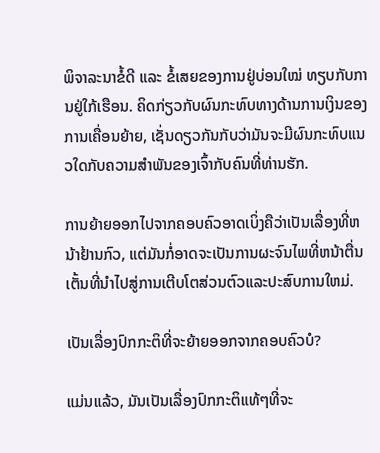ພິຈາລະນາຂໍ້ດີ ແລະ ຂໍ້ເສຍຂອງການຢູ່ບ່ອນໃໝ່ ທຽບກັບການຢູ່ໃກ້ເຮືອນ. ຄິດກ່ຽວກັບຜົນກະທົບທາງດ້ານການເງິນຂອງການເຄື່ອນຍ້າຍ, ເຊັ່ນດຽວກັນກັບວ່າມັນຈະມີຜົນກະທົບແນວໃດກັບຄວາມສໍາພັນຂອງເຈົ້າກັບຄົນທີ່ທ່ານຮັກ.

ການຍ້າຍອອກໄປຈາກຄອບຄົວອາດເບິ່ງຄືວ່າເປັນເລື່ອງທີ່ຫນ້າຢ້ານກົວ, ແຕ່ມັນກໍ່ອາດຈະເປັນການຜະຈົນໄພທີ່ຫນ້າຕື່ນເຕັ້ນທີ່ນໍາໄປສູ່ການເຕີບໂຕສ່ວນຕົວແລະປະສົບການໃຫມ່.

ເປັນເລື່ອງປົກກະຕິທີ່ຈະຍ້າຍອອກຈາກຄອບຄົວບໍ?

ແມ່ນແລ້ວ, ມັນເປັນເລື່ອງປົກກະຕິແທ້ໆທີ່ຈະ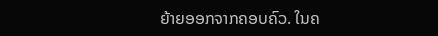ຍ້າຍອອກຈາກຄອບຄົວ. ໃນຄ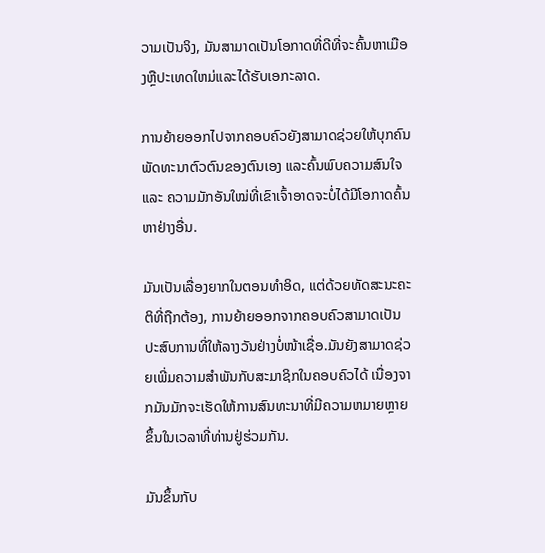ວາມເປັນຈິງ, ມັນສາມາດເປັນໂອກາດທີ່ດີທີ່ຈະຄົ້ນຫາເມືອງຫຼືປະເທດໃຫມ່ແລະໄດ້ຮັບເອກະລາດ.

ການຍ້າຍອອກໄປຈາກຄອບຄົວຍັງສາມາດຊ່ວຍໃຫ້ບຸກຄົນພັດທະນາຕົວຕົນຂອງຕົນເອງ ແລະຄົ້ນພົບຄວາມສົນໃຈ ແລະ ຄວາມມັກອັນໃໝ່ທີ່ເຂົາເຈົ້າອາດຈະບໍ່ໄດ້ມີໂອກາດຄົ້ນຫາຢ່າງອື່ນ.

ມັນເປັນເລື່ອງຍາກໃນຕອນທຳອິດ, ແຕ່ດ້ວຍທັດສະນະຄະຕິທີ່ຖືກຕ້ອງ, ການຍ້າຍອອກຈາກຄອບຄົວສາມາດເປັນປະສົບການທີ່ໃຫ້ລາງວັນຢ່າງບໍ່ໜ້າເຊື່ອ.ມັນຍັງສາມາດຊ່ວຍເພີ່ມຄວາມສຳພັນກັບສະມາຊິກໃນຄອບຄົວໄດ້ ເນື່ອງຈາກມັນມັກຈະເຮັດໃຫ້ການສົນທະນາທີ່ມີຄວາມຫມາຍຫຼາຍຂຶ້ນໃນເວລາທີ່ທ່ານຢູ່ຮ່ວມກັນ.

ມັນຂຶ້ນກັບ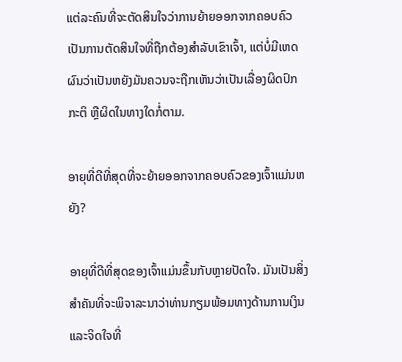ແຕ່ລະຄົນທີ່ຈະຕັດສິນໃຈວ່າການຍ້າຍອອກຈາກຄອບຄົວເປັນການຕັດສິນໃຈທີ່ຖືກຕ້ອງສໍາລັບເຂົາເຈົ້າ, ແຕ່ບໍ່ມີເຫດຜົນວ່າເປັນຫຍັງມັນຄວນຈະຖືກເຫັນວ່າເປັນເລື່ອງຜິດປົກກະຕິ ຫຼືຜິດໃນທາງໃດກໍ່ຕາມ.

ອາຍຸທີ່ດີທີ່ສຸດທີ່ຈະຍ້າຍອອກຈາກຄອບຄົວຂອງເຈົ້າແມ່ນຫຍັງ?

ອາຍຸທີ່ດີທີ່ສຸດຂອງເຈົ້າແມ່ນຂຶ້ນກັບຫຼາຍປັດໃຈ. ມັນເປັນສິ່ງສໍາຄັນທີ່ຈະພິຈາລະນາວ່າທ່ານກຽມພ້ອມທາງດ້ານການເງິນແລະຈິດໃຈທີ່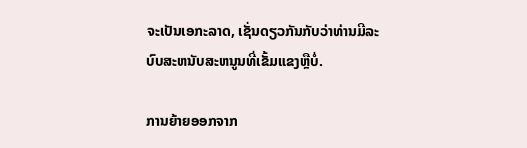ຈະເປັນເອກະລາດ, ເຊັ່ນດຽວກັນກັບວ່າທ່ານມີລະບົບສະຫນັບສະຫນູນທີ່ເຂັ້ມແຂງຫຼືບໍ່.

ການຍ້າຍອອກຈາກ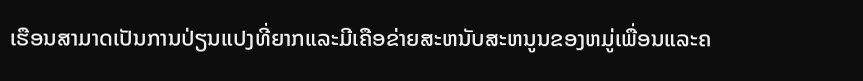ເຮືອນສາມາດເປັນການປ່ຽນແປງທີ່ຍາກແລະມີເຄືອຂ່າຍສະຫນັບສະຫນູນຂອງຫມູ່ເພື່ອນແລະຄ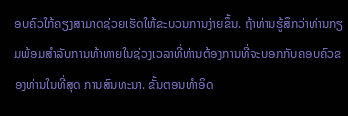ອບຄົວໃກ້ຄຽງສາມາດຊ່ວຍເຮັດໃຫ້ຂະບວນການງ່າຍຂຶ້ນ. ຖ້າທ່ານຮູ້ສຶກວ່າທ່ານກຽມພ້ອມສໍາລັບການທ້າທາຍໃນຊ່ວງເວລາທີ່ທ່ານຕ້ອງການທີ່ຈະບອກກັບຄອບຄົວຂອງທ່ານໃນທີ່ສຸດ ການສົນທະນາ. ຂັ້ນຕອນທໍາອິດ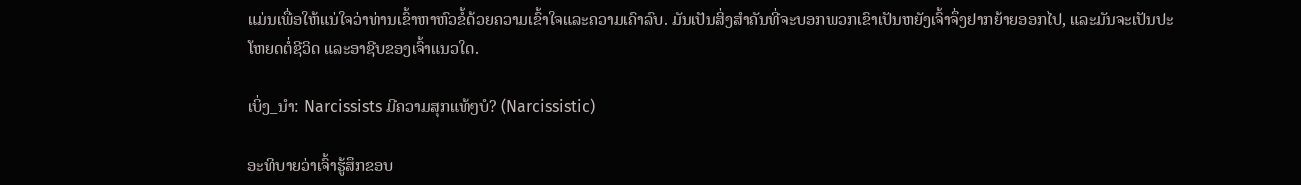ແມ່ນເພື່ອໃຫ້ແນ່ໃຈວ່າທ່ານເຂົ້າຫາຫົວຂໍ້ດ້ວຍຄວາມເຂົ້າໃຈແລະຄວາມເຄົາລົບ. ມັນເປັນສິ່ງສໍາຄັນທີ່ຈະບອກພວກເຂົາເປັນຫຍັງເຈົ້າຈຶ່ງຢາກຍ້າຍອອກໄປ, ແລະມັນຈະເປັນປະໂຫຍດຕໍ່ຊີວິດ ແລະອາຊີບຂອງເຈົ້າແນວໃດ.

ເບິ່ງ_ນຳ: Narcissists ມີຄວາມສຸກແທ້ໆບໍ? (Narcissistic)

ອະທິບາຍວ່າເຈົ້າຮູ້ສຶກຂອບ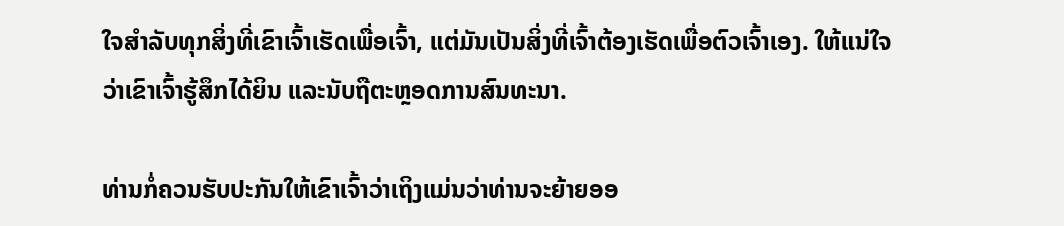ໃຈສຳລັບທຸກສິ່ງທີ່ເຂົາເຈົ້າເຮັດເພື່ອເຈົ້າ, ແຕ່ມັນເປັນສິ່ງທີ່ເຈົ້າຕ້ອງເຮັດເພື່ອຕົວເຈົ້າເອງ. ໃຫ້ແນ່ໃຈວ່າເຂົາເຈົ້າຮູ້ສຶກໄດ້ຍິນ ແລະນັບຖືຕະຫຼອດການສົນທະນາ.

ທ່ານກໍ່ຄວນຮັບປະກັນໃຫ້ເຂົາເຈົ້າວ່າເຖິງແມ່ນວ່າທ່ານຈະຍ້າຍອອ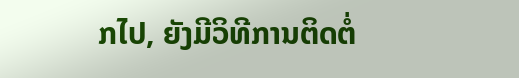ກໄປ, ຍັງມີວິທີການຕິດຕໍ່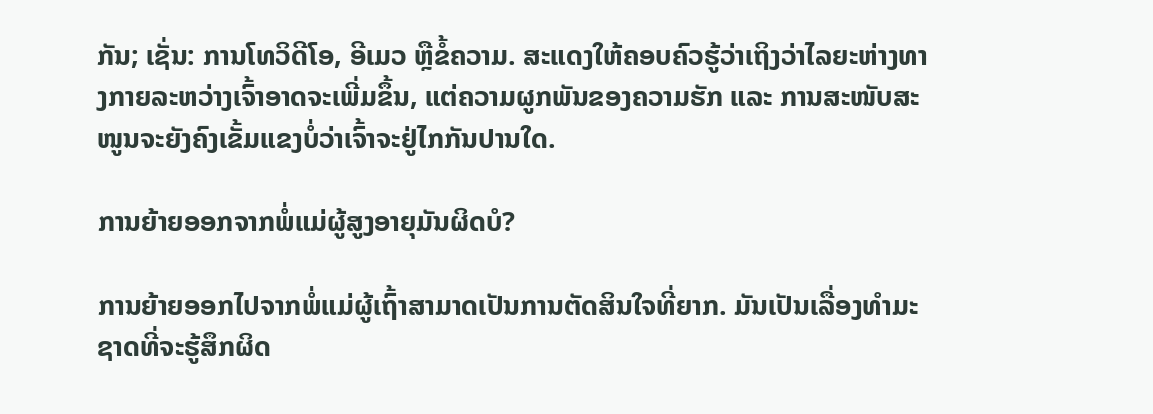ກັນ; ເຊັ່ນ: ການໂທວິດີໂອ, ອີເມວ ຫຼືຂໍ້ຄວາມ. ສະແດງໃຫ້ຄອບຄົວຮູ້ວ່າເຖິງວ່າໄລຍະຫ່າງທາງກາຍລະຫວ່າງເຈົ້າອາດຈະເພີ່ມຂຶ້ນ, ແຕ່ຄວາມຜູກພັນຂອງຄວາມຮັກ ແລະ ການສະໜັບສະໜູນຈະຍັງຄົງເຂັ້ມແຂງບໍ່ວ່າເຈົ້າຈະຢູ່ໄກກັນປານໃດ.

ການຍ້າຍອອກຈາກພໍ່ແມ່ຜູ້ສູງອາຍຸມັນຜິດບໍ?

ການຍ້າຍອອກໄປຈາກພໍ່ແມ່ຜູ້ເຖົ້າສາມາດເປັນການຕັດສິນໃຈທີ່ຍາກ. ມັນເປັນເລື່ອງທໍາມະຊາດທີ່ຈະຮູ້ສຶກຜິດ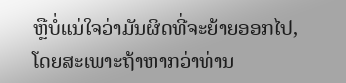ຫຼືບໍ່ແນ່ໃຈວ່າມັນຜິດທີ່ຈະຍ້າຍອອກໄປ, ໂດຍສະເພາະຖ້າຫາກວ່າທ່ານ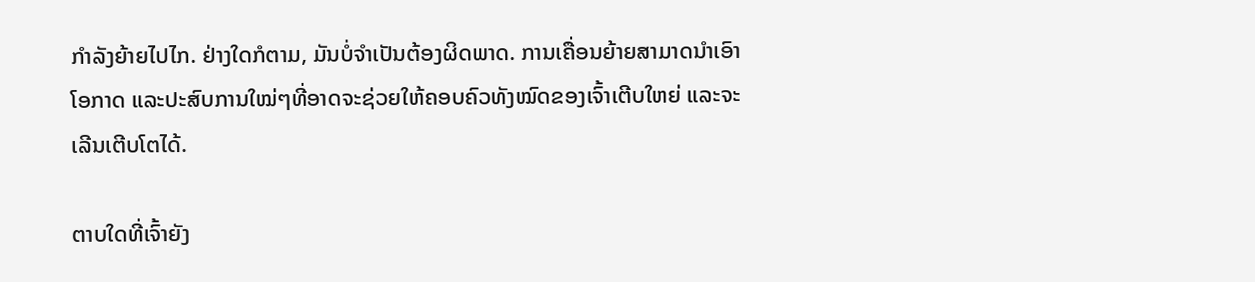ກໍາລັງຍ້າຍໄປໄກ. ຢ່າງໃດກໍຕາມ, ມັນບໍ່ຈໍາເປັນຕ້ອງຜິດພາດ. ການເຄື່ອນຍ້າຍສາມາດນໍາເອົາໂອກາດ ແລະປະສົບການໃໝ່ໆທີ່ອາດຈະຊ່ວຍໃຫ້ຄອບຄົວທັງໝົດຂອງເຈົ້າເຕີບໃຫຍ່ ແລະຈະເລີນເຕີບໂຕໄດ້.

ຕາບໃດທີ່ເຈົ້າຍັງ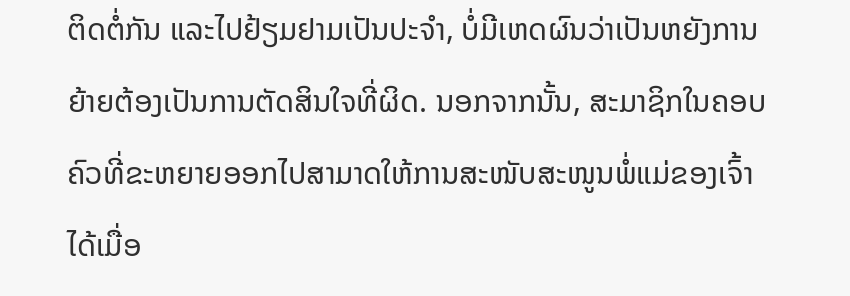ຕິດຕໍ່ກັນ ແລະໄປຢ້ຽມຢາມເປັນປະຈໍາ, ບໍ່ມີເຫດຜົນວ່າເປັນຫຍັງການຍ້າຍຕ້ອງເປັນການຕັດສິນໃຈທີ່ຜິດ. ນອກຈາກນັ້ນ, ສະມາຊິກໃນຄອບຄົວທີ່ຂະຫຍາຍອອກໄປສາມາດໃຫ້ການສະໜັບສະໜູນພໍ່ແມ່ຂອງເຈົ້າໄດ້ເມື່ອ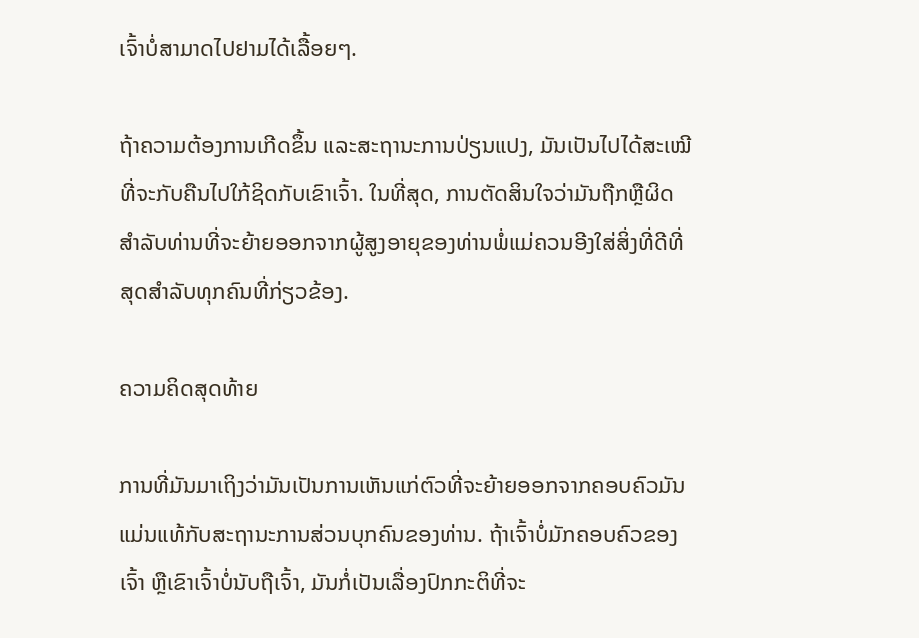ເຈົ້າບໍ່ສາມາດໄປຢາມໄດ້ເລື້ອຍໆ.

ຖ້າຄວາມຕ້ອງການເກີດຂຶ້ນ ແລະສະຖານະການປ່ຽນແປງ, ມັນເປັນໄປໄດ້ສະເໝີທີ່ຈະກັບຄືນໄປໃກ້ຊິດກັບເຂົາເຈົ້າ. ໃນທີ່ສຸດ, ການຕັດສິນໃຈວ່າມັນຖືກຫຼືຜິດສໍາລັບທ່ານທີ່ຈະຍ້າຍອອກຈາກຜູ້ສູງອາຍຸຂອງທ່ານພໍ່ແມ່ຄວນອີງໃສ່ສິ່ງທີ່ດີທີ່ສຸດສໍາລັບທຸກຄົນທີ່ກ່ຽວຂ້ອງ.

ຄວາມຄິດສຸດທ້າຍ

ການທີ່ມັນມາເຖິງວ່າມັນເປັນການເຫັນແກ່ຕົວທີ່ຈະຍ້າຍອອກຈາກຄອບຄົວມັນແມ່ນແທ້ກັບສະຖານະການສ່ວນບຸກຄົນຂອງທ່ານ. ຖ້າເຈົ້າບໍ່ມັກຄອບຄົວຂອງເຈົ້າ ຫຼືເຂົາເຈົ້າບໍ່ນັບຖືເຈົ້າ, ມັນກໍ່ເປັນເລື່ອງປົກກະຕິທີ່ຈະ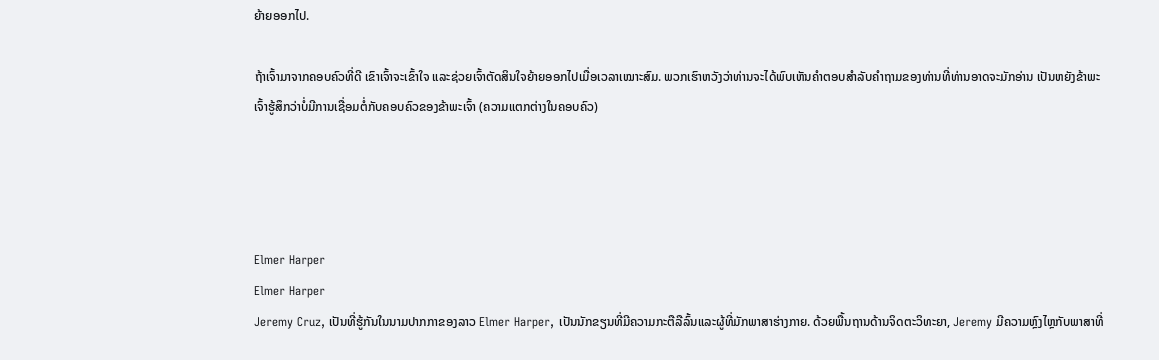ຍ້າຍອອກໄປ.

ຖ້າເຈົ້າມາຈາກຄອບຄົວທີ່ດີ ເຂົາເຈົ້າຈະເຂົ້າໃຈ ແລະຊ່ວຍເຈົ້າຕັດສິນໃຈຍ້າຍອອກໄປເມື່ອເວລາເໝາະສົມ. ພວກເຮົາຫວັງວ່າທ່ານຈະໄດ້ພົບເຫັນຄໍາຕອບສໍາລັບຄໍາຖາມຂອງທ່ານທີ່ທ່ານອາດຈະມັກອ່ານ ເປັນຫຍັງຂ້າພະເຈົ້າຮູ້ສຶກວ່າບໍ່ມີການເຊື່ອມຕໍ່ກັບຄອບຄົວຂອງຂ້າພະເຈົ້າ (ຄວາມແຕກຕ່າງໃນຄອບຄົວ)




Elmer Harper
Elmer Harper
Jeremy Cruz, ເປັນທີ່ຮູ້ກັນໃນນາມປາກກາຂອງລາວ Elmer Harper, ເປັນນັກຂຽນທີ່ມີຄວາມກະຕືລືລົ້ນແລະຜູ້ທີ່ມັກພາສາຮ່າງກາຍ. ດ້ວຍພື້ນຖານດ້ານຈິດຕະວິທະຍາ, Jeremy ມີຄວາມຫຼົງໄຫຼກັບພາສາທີ່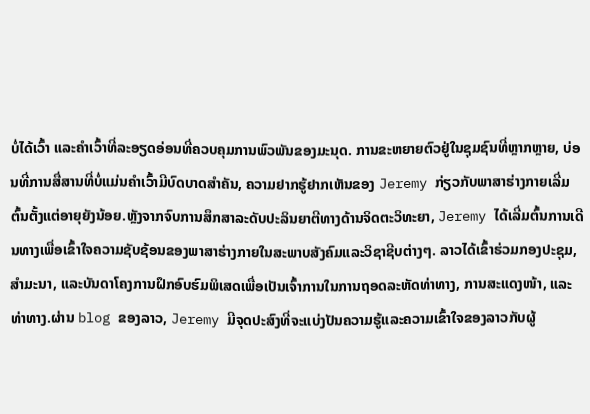ບໍ່ໄດ້ເວົ້າ ແລະຄຳເວົ້າທີ່ລະອຽດອ່ອນທີ່ຄວບຄຸມການພົວພັນຂອງມະນຸດ. ການຂະຫຍາຍຕົວຢູ່ໃນຊຸມຊົນທີ່ຫຼາກຫຼາຍ, ບ່ອນທີ່ການສື່ສານທີ່ບໍ່ແມ່ນຄໍາເວົ້າມີບົດບາດສໍາຄັນ, ຄວາມຢາກຮູ້ຢາກເຫັນຂອງ Jeremy ກ່ຽວກັບພາສາຮ່າງກາຍເລີ່ມຕົ້ນຕັ້ງແຕ່ອາຍຸຍັງນ້ອຍ.ຫຼັງຈາກຈົບການສຶກສາລະດັບປະລິນຍາຕີທາງດ້ານຈິດຕະວິທະຍາ, Jeremy ໄດ້ເລີ່ມຕົ້ນການເດີນທາງເພື່ອເຂົ້າໃຈຄວາມຊັບຊ້ອນຂອງພາສາຮ່າງກາຍໃນສະພາບສັງຄົມແລະວິຊາຊີບຕ່າງໆ. ລາວໄດ້ເຂົ້າຮ່ວມກອງປະຊຸມ, ສຳມະນາ, ແລະບັນດາໂຄງການຝຶກອົບຮົມພິເສດເພື່ອເປັນເຈົ້າການໃນການຖອດລະຫັດທ່າທາງ, ການສະແດງໜ້າ, ແລະທ່າທາງ.ຜ່ານ blog ຂອງລາວ, Jeremy ມີຈຸດປະສົງທີ່ຈະແບ່ງປັນຄວາມຮູ້ແລະຄວາມເຂົ້າໃຈຂອງລາວກັບຜູ້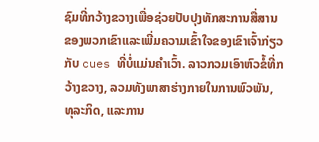ຊົມທີ່ກວ້າງຂວາງເພື່ອຊ່ວຍປັບປຸງທັກສະການສື່ສານຂອງພວກເຂົາແລະເພີ່ມຄວາມເຂົ້າໃຈຂອງເຂົາເຈົ້າກ່ຽວກັບ cues ທີ່ບໍ່ແມ່ນຄໍາເວົ້າ. ລາວກວມເອົາຫົວຂໍ້ທີ່ກວ້າງຂວາງ, ລວມທັງພາສາຮ່າງກາຍໃນການພົວພັນ, ທຸລະກິດ, ແລະການ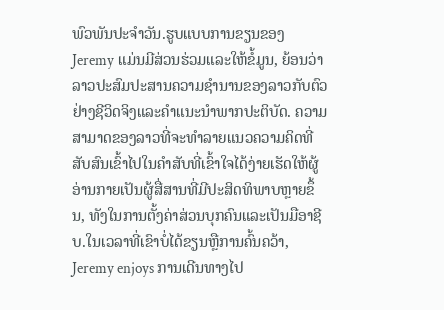ພົວພັນປະຈໍາວັນ.ຮູບແບບການຂຽນຂອງ Jeremy ແມ່ນມີສ່ວນຮ່ວມແລະໃຫ້ຂໍ້ມູນ, ຍ້ອນວ່າລາວປະສົມປະສານຄວາມຊໍານານຂອງລາວກັບຕົວຢ່າງຊີວິດຈິງແລະຄໍາແນະນໍາພາກປະຕິບັດ. ຄວາມສາມາດຂອງລາວທີ່ຈະທໍາລາຍແນວຄວາມຄິດທີ່ສັບສົນເຂົ້າໄປໃນຄໍາສັບທີ່ເຂົ້າໃຈໄດ້ງ່າຍເຮັດໃຫ້ຜູ້ອ່ານກາຍເປັນຜູ້ສື່ສານທີ່ມີປະສິດທິພາບຫຼາຍຂຶ້ນ, ທັງໃນການຕັ້ງຄ່າສ່ວນບຸກຄົນແລະເປັນມືອາຊີບ.ໃນເວລາທີ່ເຂົາບໍ່ໄດ້ຂຽນຫຼືການຄົ້ນຄວ້າ, Jeremy enjoys ການເດີນທາງໄປ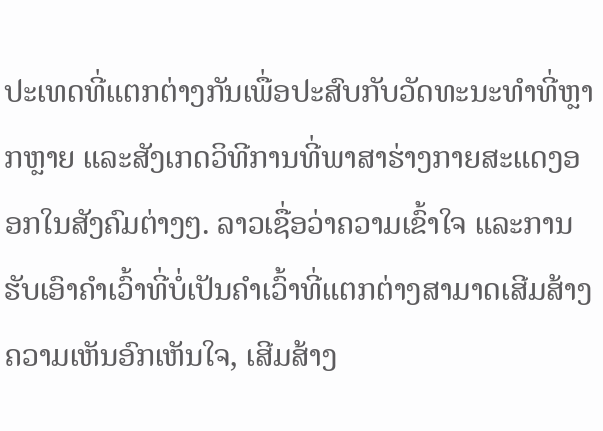ປະເທດທີ່ແຕກຕ່າງກັນເພື່ອປະສົບກັບວັດທະນະທໍາທີ່ຫຼາກຫຼາຍ ແລະສັງເກດວິທີການທີ່ພາສາຮ່າງກາຍສະແດງອອກໃນສັງຄົມຕ່າງໆ. ລາວເຊື່ອວ່າຄວາມເຂົ້າໃຈ ແລະການຮັບເອົາຄຳເວົ້າທີ່ບໍ່ເປັນຄຳເວົ້າທີ່ແຕກຕ່າງສາມາດເສີມສ້າງຄວາມເຫັນອົກເຫັນໃຈ, ເສີມສ້າງ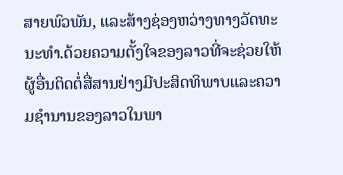ສາຍພົວພັນ, ແລະສ້າງຊ່ອງຫວ່າງທາງວັດທະນະທໍາ.ດ້ວຍຄວາມຕັ້ງໃຈຂອງລາວທີ່ຈະຊ່ວຍໃຫ້ຜູ້ອື່ນຕິດຕໍ່ສື່ສານຢ່າງມີປະສິດທິພາບແລະຄວາມຊໍານານຂອງລາວໃນພາ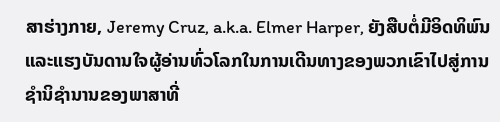ສາຮ່າງກາຍ, Jeremy Cruz, a.k.a. Elmer Harper, ຍັງສືບຕໍ່ມີອິດທິພົນແລະແຮງບັນດານໃຈຜູ້ອ່ານທົ່ວໂລກໃນການເດີນທາງຂອງພວກເຂົາໄປສູ່ການຊໍານິຊໍານານຂອງພາສາທີ່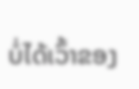ບໍ່ໄດ້ເວົ້າຂອງ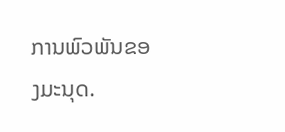ການພົວພັນຂອງມະນຸດ.